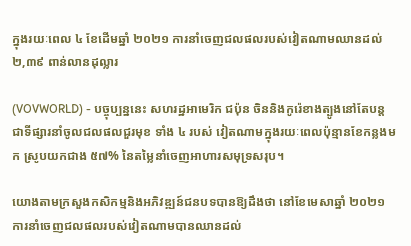ក្នុងរយៈពេល ៤ ខែដើមឆ្នាំ ២០២១ ការនាំចេញជលផលរបស់វៀតណាមឈានដល់ ២,៣៩ ពាន់លានដុល្លារ

(VOVWORLD) - បច្ចុប្បន្ននេះ សហរដ្ឋអាមេរិក ជប៉ុន ចិននិងកូរ៉េខាងត្បូងនៅតែបន្តជាទីផ្សារនាំចូលជលផលជួរមុខ ទាំង ៤ របស់ វៀតណាមក្នុងរយៈពេលប៉ុន្មានខែកន្លងមក ស្រូបយកជាង ៥៧% នៃតម្លៃនាំចេញអាហារសមុទ្រសរុប។

យោងតាមក្រសួងកសិកម្មនិងអភិវឌ្ឍន៍ជនបទបានឱ្យដឹងថា នៅខែមេសាឆ្នាំ ២០២១ ការនាំចេញជលផលរបស់វៀតណាមបានឈានដល់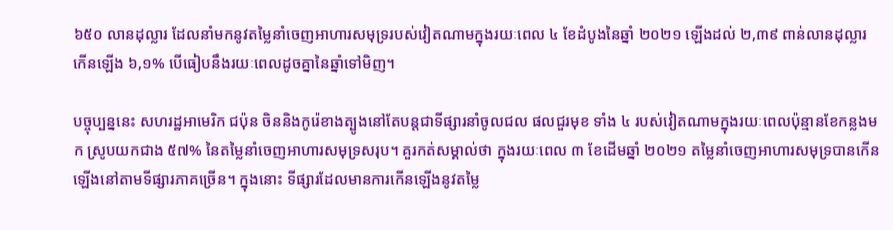៦៥០ លានដុល្លារ ដែលនាំមកនូវតម្លៃនាំចេញអាហារសមុទ្ររបស់វៀតណាមក្នុងរយៈពេល ៤ ខែដំបូងនៃឆ្នាំ ២០២១ ឡើងដល់ ២,៣៩ ពាន់លានដុល្លារ កើនឡើង ៦,១% បើធៀបនឹងរយៈពេលដូចគ្នានៃឆ្នាំទៅមិញ។

បច្ចុប្បន្ននេះ សហរដ្ឋអាមេរិក ជប៉ុន ចិននិងកូរ៉េខាងត្បូងនៅតែបន្តជាទីផ្សារនាំចូលជល ផលជួរមុខ ទាំង ៤ របស់វៀតណាមក្នុងរយៈពេលប៉ុន្មានខែកន្លងមក ស្រូបយកជាង ៥៧% នៃតម្លៃនាំចេញអាហារសមុទ្រសរុប។ គួរកត់សម្គាល់ថា ក្នុងរយៈពេល ៣ ខែដើមឆ្នាំ ២០២១ តម្លៃនាំចេញអាហារសមុទ្របានកើនឡើងនៅតាមទីផ្សារភាគច្រើន។ ក្នុងនោះ ទីផ្សារដែលមានការកើនឡើងនូវតម្លៃ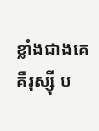ខ្លាំងជាងគេ គឺរុស្ស៊ី ប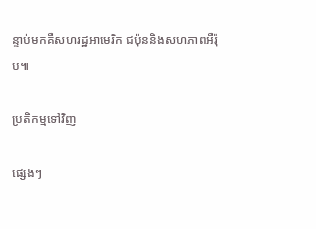ន្ទាប់មកគឺសហរដ្ឋអាមេរិក ជប៉ុននិងសហភាពអឺរ៉ុប៕

ប្រតិកម្មទៅវិញ

ផ្សេងៗ